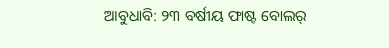ଆବୁଧାବି: ୨୩ ବର୍ଷୀୟ ଫାଷ୍ଟ ବୋଲର୍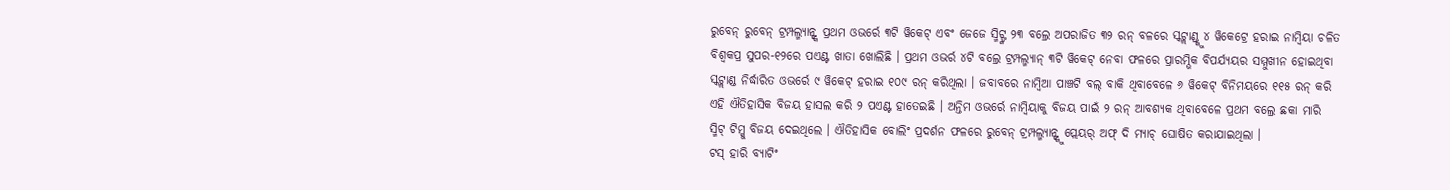ରୁବେନ୍ ରୁବେନ୍ ଟ୍ରମ୍ପଲ୍ମ୍ୟାନ୍ଙ୍କ ପ୍ରଥମ ଓଭର୍ରେ ୩ଟି ୱିକେଟ୍ ଏବଂ ଜେଜେ ସ୍ମିଟ୍ଙ୍କ ୨୩ ବଲ୍ରେ ଅପରାଜିତ ୩୨ ରନ୍ ବଳରେ ସ୍କଟ୍ଲାଣ୍ଡ୍କୁ ୪ ୱିକେଟ୍ରେ ହରାଇ ନାମ୍ବିୟା ଚଳିତ ବିଶ୍ୱକପ୍ର ସୁପର-୧୨ରେ ପଏଣ୍ଟ ଖାତା ଖୋଲିଛି । ପ୍ରଥମ ଓଭର୍ର ୪ଟି ବଲ୍ରେ ଟ୍ରମ୍ପଲ୍ମ୍ୟାନ୍ ୩ଟି ୱିକେଟ୍ ନେବା ଫଳରେ ପ୍ରାରମ୍ଭିକ ବିପର୍ଯ୍ୟୟର ସମ୍ମୁଖୀନ ହୋଇଥିବା ସ୍କଟ୍ଲାଣ୍ଡ ନିର୍ଦ୍ଧାରିତ ଓଭର୍ରେ ୯ ୱିକେଟ୍ ହରାଇ ୧୦୯ ରନ୍ କରିଥିଲା । ଜବାବରେ ନାମ୍ବିଆ ପାଞ୍ଚଟି ବଲ୍ ବାକି ଥିବାବେଳେ ୬ ୱିକେଟ୍ ବିନିମୟରେ ୧୧୫ ରନ୍ କରି ଏହି ଐତିହାସିକ ବିଜୟ ହାସଲ କରି ୨ ପଏଣ୍ଟ ହାତେଇଛି । ଅନ୍ତିମ ଓଭର୍ରେ ନାମ୍ବିୟାକୁ ବିଜୟ ପାଇଁ ୨ ରନ୍ ଆବଶ୍ୟକ ଥିବାବେଳେ ପ୍ରଥମ ବଲ୍ରେ ଛକା ମାରି ସ୍ମିଟ୍ ଟିମ୍କୁ ବିଜୟ ଦେଇଥିଲେ । ଐତିହାସିକ ବୋଲିଂ ପ୍ରଦର୍ଶନ ଫଳରେ ରୁବେନ୍ ଟ୍ରମ୍ପଲ୍ମ୍ୟାନ୍ଙ୍କୁ ପ୍ଲେୟର୍ ଅଫ୍ ଦି ମ୍ୟାଚ୍ ଘୋଷିତ କରାଯାଇଥିଲା ।
ଟସ୍ ହାରି ବ୍ୟାଟିଂ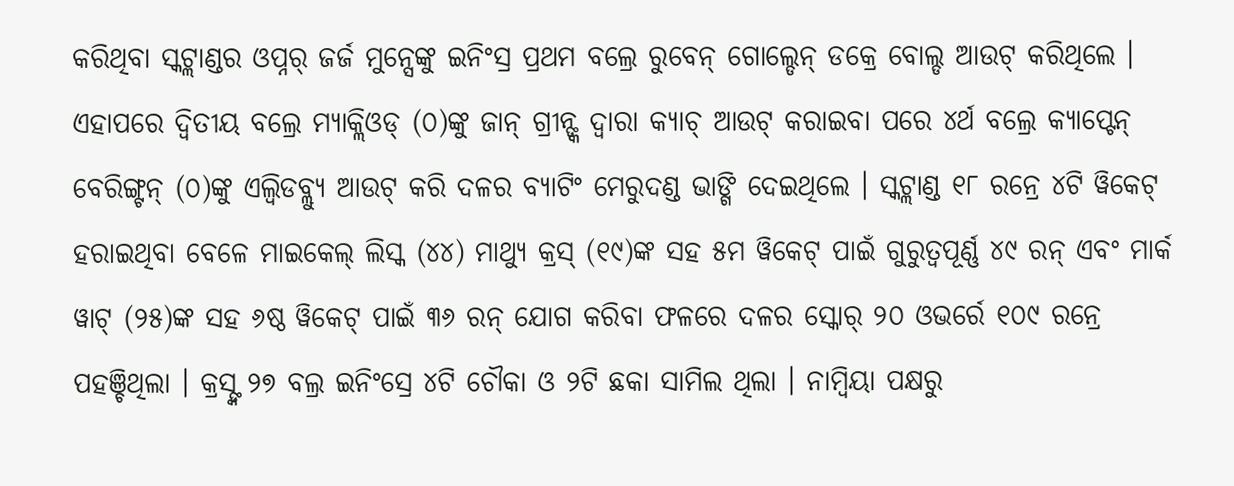କରିଥିବା ସ୍କଟ୍ଲାଣ୍ଡର ଓପ୍ନର୍ ଜର୍ଜ ମୁନ୍ସେଙ୍କୁ ଇନିଂସ୍ର ପ୍ରଥମ ବଲ୍ରେ ରୁବେନ୍ ଗୋଲ୍ଡେନ୍ ଡକ୍ରେ ବୋଲ୍ଡ ଆଉଟ୍ କରିଥିଲେ । ଏହାପରେ ଦ୍ୱିତୀୟ ବଲ୍ରେ ମ୍ୟାକ୍ଲିଓଡ୍ (୦)ଙ୍କୁ ଜାନ୍ ଗ୍ରୀନ୍ଙ୍କ ଦ୍ୱାରା କ୍ୟାଚ୍ ଆଉଟ୍ କରାଇବା ପରେ ୪ର୍ଥ ବଲ୍ରେ କ୍ୟାପ୍ଟେନ୍ ବେରିଙ୍ଗ୍ଟନ୍ (୦)ଙ୍କୁ ଏଲ୍ବିଡବ୍ଲ୍ୟୁ ଆଉଟ୍ କରି ଦଳର ବ୍ୟାଟିଂ ମେରୁଦଣ୍ଡ ଭାଙ୍ଗି ଦେଇଥିଲେ । ସ୍କଟ୍ଲାଣ୍ଡ ୧୮ ରନ୍ରେ ୪ଟି ୱିକେଟ୍ ହରାଇଥିବା ବେଳେ ମାଇକେଲ୍ ଲିସ୍କ (୪୪) ମାଥ୍ୟୁ କ୍ରସ୍ (୧୯)ଙ୍କ ସହ ୫ମ ୱିକେଟ୍ ପାଇଁ ଗୁରୁତ୍ୱପୂର୍ଣ୍ଣ ୪୯ ରନ୍ ଏବଂ ମାର୍କ ୱାଟ୍ (୨୫)ଙ୍କ ସହ ୬ଷ୍ଠ ୱିକେଟ୍ ପାଇଁ ୩୬ ରନ୍ ଯୋଗ କରିବା ଫଳରେ ଦଳର ସ୍କୋର୍ ୨୦ ଓଭର୍ରେ ୧୦୯ ରନ୍ରେ ପହଞ୍ଚିଥିଲା । କ୍ରସ୍ଙ୍କ ୨୭ ବଲ୍ର ଇନିଂସ୍ରେ ୪ଟି ଚୌକା ଓ ୨ଟି ଛକା ସାମିଲ ଥିଲା । ନାମ୍ବିୟା ପକ୍ଷରୁ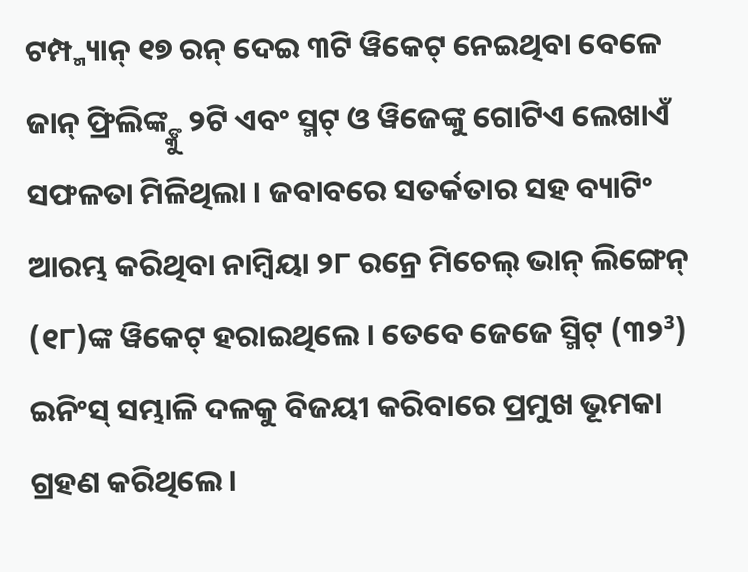ଟମ୍ପ୍ମ୍ୟାନ୍ ୧୭ ରନ୍ ଦେଇ ୩ଟି ୱିକେଟ୍ ନେଇଥିବା ବେଳେ ଜାନ୍ ଫ୍ରିଲିଙ୍କ୍ଙ୍କୁ ୨ଟି ଏବଂ ସ୍ମଟ୍ ଓ ୱିଜେଙ୍କୁ ଗୋଟିଏ ଲେଖାଏଁ ସଫଳତା ମିଳିଥିଲା । ଜବାବରେ ସତର୍କତାର ସହ ବ୍ୟାଟିଂ ଆରମ୍ଭ କରିଥିବା ନାମ୍ବିୟା ୨୮ ରନ୍ରେ ମିଚେଲ୍ ଭାନ୍ ଲିଙ୍ଗେନ୍ (୧୮)ଙ୍କ ୱିକେଟ୍ ହରାଇଥିଲେ । ତେବେ ଜେଜେ ସ୍ମିଟ୍ (୩୨³) ଇନିଂସ୍ ସମ୍ଭାଳି ଦଳକୁ ବିଜୟୀ କରିବାରେ ପ୍ରମୁଖ ଭୂମକା ଗ୍ରହଣ କରିଥିଲେ ।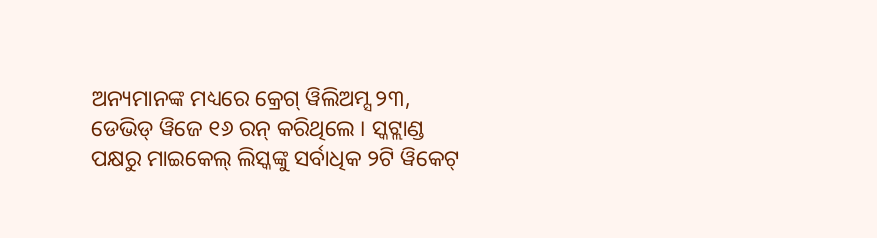ଅନ୍ୟମାନଙ୍କ ମଧ୍ୟରେ କ୍ରେଗ୍ ୱିଲିଅମ୍ସ ୨୩, ଡେଭିଡ୍ ୱିଜେ ୧୬ ରନ୍ କରିଥିଲେ । ସ୍କଟ୍ଲାଣ୍ଡ ପକ୍ଷରୁ ମାଇକେଲ୍ ଲିସ୍କଙ୍କୁ ସର୍ବାଧିକ ୨ଟି ୱିକେଟ୍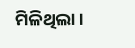ମିଳିଥିଲା ।